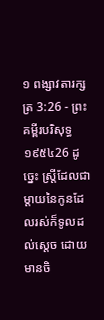១ ពង្សាវតារក្សត្រ 3:26 - ព្រះគម្ពីរបរិសុទ្ធ ១៩៥៤26 ដូច្នេះ ស្ត្រីដែលជាម្តាយនៃកូនដែលរស់ក៏ទូលដល់ស្តេច ដោយមានចិ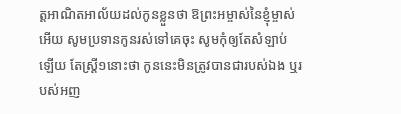ត្តអាណិតអាល័យដល់កូនខ្លួនថា ឱព្រះអម្ចាស់នៃខ្ញុំម្ចាស់អើយ សូមប្រទានកូនរស់ទៅគេចុះ សូមកុំឲ្យតែសំឡាប់ឡើយ តែស្ត្រី១នោះថា កូននេះមិនត្រូវបានជារបស់ឯង ឬរបស់អញ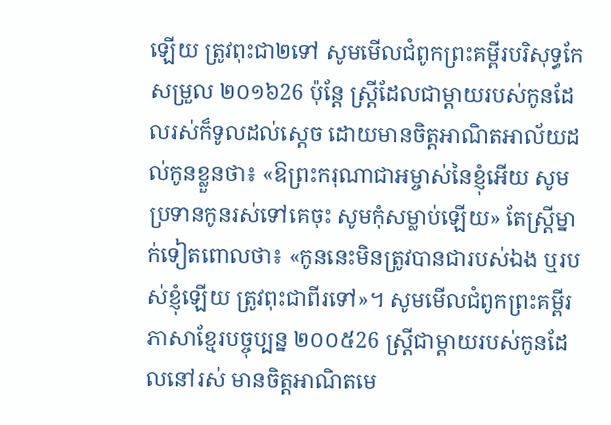ឡើយ ត្រូវពុះជា២ទៅ សូមមើលជំពូកព្រះគម្ពីរបរិសុទ្ធកែសម្រួល ២០១៦26 ប៉ុន្តែ ស្ត្រីដែលជាម្តាយរបស់កូនដែលរស់ក៏ទូលដល់ស្តេច ដោយមានចិត្តអាណិតអាល័យដល់កូនខ្លួនថា៖ «ឱព្រះករុណាជាអម្ចាស់នៃខ្ញុំអើយ សូមប្រទានកូនរស់ទៅគេចុះ សូមកុំសម្លាប់ឡើយ» តែស្ត្រីម្នាក់ទៀតពោលថា៖ «កូននេះមិនត្រូវបានជារបស់ឯង ឬរបស់ខ្ញុំឡើយ ត្រូវពុះជាពីរទៅ»។ សូមមើលជំពូកព្រះគម្ពីរភាសាខ្មែរបច្ចុប្បន្ន ២០០៥26 ស្ត្រីជាម្ដាយរបស់កូនដែលនៅរស់ មានចិត្តអាណិតមេ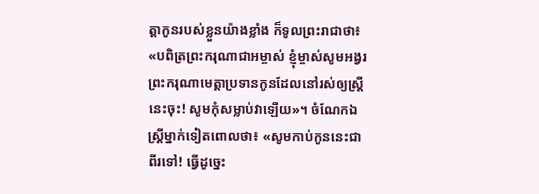ត្តាកូនរបស់ខ្លួនយ៉ាងខ្លាំង ក៏ទូលព្រះរាជាថា៖ «បពិត្រព្រះករុណាជាអម្ចាស់ ខ្ញុំម្ចាស់សូមអង្វរព្រះករុណាមេត្តាប្រទានកូនដែលនៅរស់ឲ្យស្ត្រីនេះចុះ! សូមកុំសម្លាប់វាឡើយ»។ ចំណែកឯស្ត្រីម្នាក់ទៀតពោលថា៖ «សូមកាប់កូននេះជាពីរទៅ! ធ្វើដូច្នេះ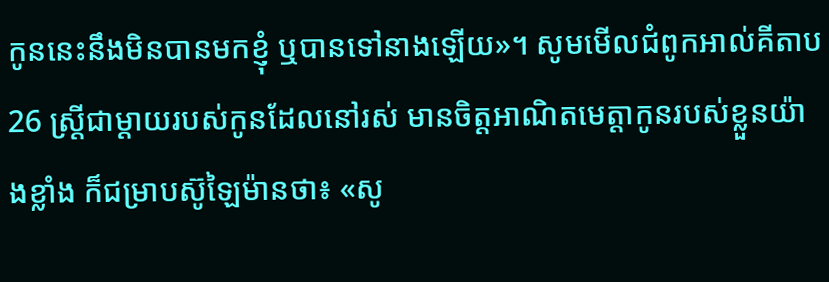កូននេះនឹងមិនបានមកខ្ញុំ ឬបានទៅនាងឡើយ»។ សូមមើលជំពូកអាល់គីតាប26 ស្ត្រីជាម្តាយរបស់កូនដែលនៅរស់ មានចិត្តអាណិតមេត្តាកូនរបស់ខ្លួនយ៉ាងខ្លាំង ក៏ជម្រាបស៊ូឡៃម៉ានថា៖ «សូ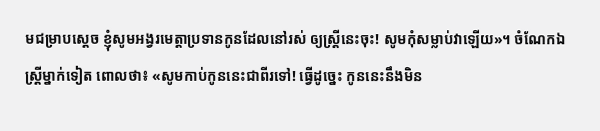មជម្រាបស្តេច ខ្ញុំសូមអង្វរមេត្តាប្រទានកូនដែលនៅរស់ ឲ្យស្ត្រីនេះចុះ! សូមកុំសម្លាប់វាឡើយ»។ ចំណែកឯស្ត្រីម្នាក់ទៀត ពោលថា៖ «សូមកាប់កូននេះជាពីរទៅ! ធ្វើដូច្នេះ កូននេះនឹងមិន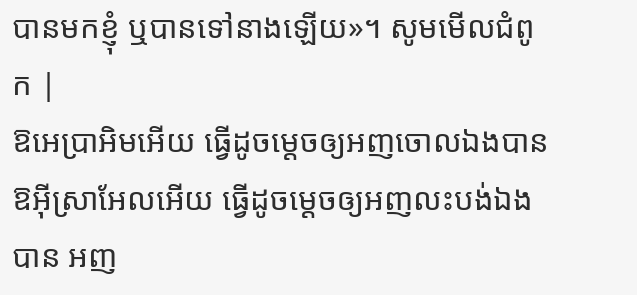បានមកខ្ញុំ ឬបានទៅនាងឡើយ»។ សូមមើលជំពូក |
ឱអេប្រាអិមអើយ ធ្វើដូចម្តេចឲ្យអញចោលឯងបាន ឱអ៊ីស្រាអែលអើយ ធ្វើដូចម្តេចឲ្យអញលះបង់ឯងបាន អញ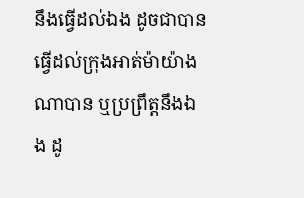នឹងធ្វើដល់ឯង ដូចជាបានធ្វើដល់ក្រុងអាត់ម៉ាយ៉ាងណាបាន ឬប្រព្រឹត្តនឹងឯង ដូ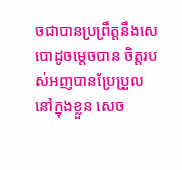ចជាបានប្រព្រឹត្តនឹងសេបោដូចម្តេចបាន ចិត្តរបស់អញបានប្រែប្រួលនៅក្នុងខ្លួន សេច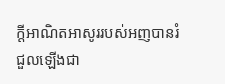ក្ដីអាណិតអាសូររបស់អញបានរំជួលឡើងជា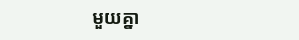មួយគ្នា